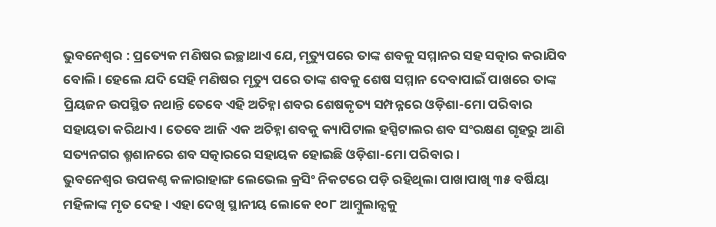ଭୁବନେଶ୍ୱର : ପ୍ରତ୍ୟେକ ମଣିଷର ଇଚ୍ଛାଥାଏ ଯେ, ମୃତ୍ୟୁପରେ ତାଙ୍କ ଶବକୁ ସମ୍ମାନର ସହ ସତ୍କାର କରାଯିବ ବୋଲି। ହେଲେ ଯଦି ସେହି ମଣିଷର ମୃତ୍ୟୁ ପରେ ତାଙ୍କ ଶବକୁ ଶେଷ ସମ୍ମାନ ଦେବାପାଇଁ ପାଖରେ ତାଙ୍କ ପ୍ରିୟଜନ ଉପସ୍ଥିତ ନଥାନ୍ତି ତେବେ ଏହି ଅଚିହ୍ନା ଶବର ଶେଷକୃତ୍ୟ ସମ୍ପନ୍ନରେ ଓଡ଼ିଶା-ମୋ ପରିବାର ସହାୟତା କରିଥାଏ । ତେବେ ଆଜି ଏକ ଅଚିହ୍ନା ଶବକୁ କ୍ୟାପିଟାଲ ହସ୍ପିଟାଲର ଶବ ସଂରକ୍ଷଣ ଗୃହରୁ ଆଣି ସତ୍ୟନଗର ଶ୍ମଶାନରେ ଶବ ସତ୍କାରରେ ସହାୟକ ହୋଇଛି ଓଡ଼ିଶା-ମୋ ପରିବାର ।
ଭୁବନେଶ୍ୱର ଉପକଣ୍ଠ କଳାରାହାଙ୍ଗ ଲେଭେଲ କ୍ରସିଂ ନିକଟରେ ପଡ଼ି ରହିଥିଲା ପାଖାପାଖି ୩୫ ବର୍ଷିୟା ମହିଳାଙ୍କ ମୃତ ଦେହ। ଏହା ଦେଖି ସ୍ଥାନୀୟ ଲୋକେ ୧୦୮ ଆମ୍ବୁଲାନ୍ସକୁ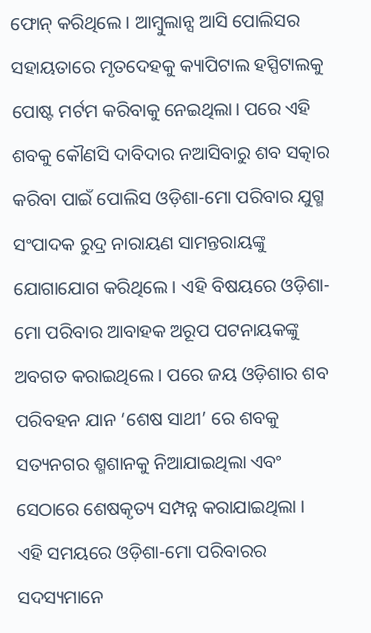ଫୋନ୍ କରିଥିଲେ । ଆମ୍ବୁଲାନ୍ସ ଆସି ପୋଲିସର ସହାୟତାରେ ମୃତଦେହକୁ କ୍ୟାପିଟାଲ ହସ୍ପିଟାଲକୁ ପୋଷ୍ଟ ମର୍ଟମ କରିବାକୁ ନେଇଥିଲା। ପରେ ଏହି ଶବକୁ କୌଣସି ଦାବିଦାର ନଆସିବାରୁ ଶବ ସତ୍କାର କରିବା ପାଇଁ ପୋଲିସ ଓଡ଼ିଶା-ମୋ ପରିବାର ଯୁଗ୍ମ ସଂପାଦକ ରୁଦ୍ର ନାରାୟଣ ସାମନ୍ତରାୟଙ୍କୁ ଯୋଗାଯୋଗ କରିଥିଲେ । ଏହି ବିଷୟରେ ଓଡ଼ିଶା-ମୋ ପରିବାର ଆବାହକ ଅରୂପ ପଟନାୟକଙ୍କୁ ଅବଗତ କରାଇଥିଲେ । ପରେ ଜୟ ଓଡ଼ିଶାର ଶବ ପରିବହନ ଯାନ ‘ଶେଷ ସାଥୀ’ ରେ ଶବକୁ ସତ୍ୟନଗର ଶ୍ମଶାନକୁ ନିଆଯାଇଥିଲା ଏବଂ ସେଠାରେ ଶେଷକୃତ୍ୟ ସମ୍ପନ୍ନ କରାଯାଇଥିଲା । ଏହି ସମୟରେ ଓଡ଼ିଶା-ମୋ ପରିବାରର ସଦସ୍ୟମାନେ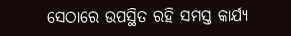ସେଠାରେ ଉପସ୍ଥିତ ରହି ସମସ୍ତ କାର୍ଯ୍ୟ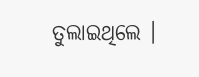ତୁଲାଇଥିଲେ ।